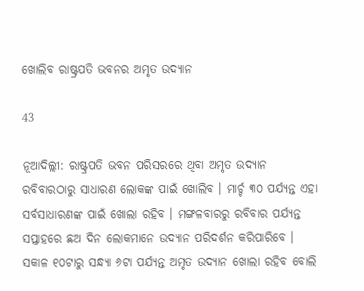ଖୋଲିବ ରାଷ୍ଟ୍ରପତି ଭବନର ଅମୃତ ଉଦ୍ୟାନ

43

ନୂଆଦିଲ୍ଲୀ: ରାଷ୍ଟ୍ରପତି ଭବନ ପରିସରରେ ଥିବା ଅମୃତ ଉଦ୍ୟାନ ରବିବାରଠାରୁ ସାଧାରଣ ଲୋକଙ୍କ ପାଇଁ ଖୋଲିବ । ମାର୍ଚ୍ଚ ୩୦ ପର୍ଯ୍ୟନ୍ତ ଏହା ସର୍ବସାଧାରଣଙ୍କ ପାଇଁ ଖୋଲା ରହିବ । ମଙ୍ଗଳବାରରୁ ରବିବାର ପର୍ଯ୍ୟନ୍ତ ସପ୍ତାହରେ ଛଅ ଦିନ ଲୋକମାନେ ଉଦ୍ୟାନ ପରିଦର୍ଶନ କରିପାରିବେ । ସକାଳ ୧୦ଟାରୁ ସନ୍ଧ୍ୟା ୬ଟା ପର୍ଯ୍ୟନ୍ତ ଅମୃତ ଉଦ୍ୟାନ ଖୋଲା ରହିବ ବୋଲି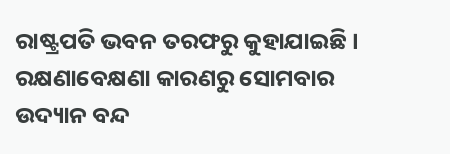ରାଷ୍ଟ୍ରପତି ଭବନ ତରଫରୁ କୁହାଯାଇଛି । ରକ୍ଷଣାବେକ୍ଷଣା କାରଣରୁ ସୋମବାର ଉଦ୍ୟାନ ବନ୍ଦ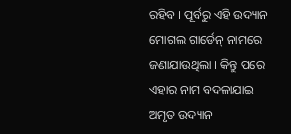ରହିବ । ପୂର୍ବରୁ ଏହି ଉଦ୍ୟାନ ମୋଗଲ ଗାର୍ଡେନ୍ ନାମରେ ଜଣାଯାଉଥିଲା । କିନ୍ତୁ ପରେ ଏହାର ନାମ ବଦଳାଯାଇ ଅମୃତ ଉଦ୍ୟାନ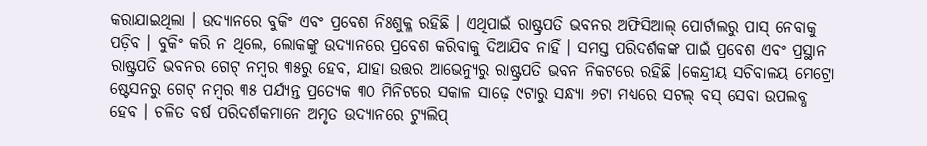କରାଯାଇଥିଲା । ଉଦ୍ୟାନରେ ବୁକିଂ ଏବଂ ପ୍ରବେଶ ନିଃଶୁକ୍ଳ ରହିଛି । ଏଥିପାଇଁ ରାଷ୍ଟ୍ରପତି ଭବନର ଅଫିସିଆଲ୍ ପୋର୍ଟାଲରୁ ପାସ୍ ନେବାକୁ ପଡ଼ିବ । ବୁକିଂ କରି ନ ଥିଲେ, ଲୋକଙ୍କୁ ଉଦ୍ୟାନରେ ପ୍ରବେଶ କରିବାକୁ ଦିଆଯିବ ନାହିଁ । ସମସ୍ତ ପରିଦର୍ଶକଙ୍କ ପାଇଁ ପ୍ରବେଶ ଏବଂ ପ୍ରସ୍ଥାନ ରାଷ୍ଟ୍ରପତି ଭବନର ଗେଟ୍ ନମ୍ବର ୩୫ରୁ ହେବ, ଯାହା ଉତ୍ତର ଆଭେନ୍ୟୁରୁ ରାଷ୍ଟ୍ରପତି ଭବନ ନିକଟରେ ରହିଛି ।କେନ୍ଦ୍ରୀୟ ସଚିବାଳୟ ମେଟ୍ରୋ ଷ୍ଟେସନରୁ ଗେଟ୍ ନମ୍ବର ୩୫ ପର୍ଯ୍ୟନ୍ତ ପ୍ରତ୍ୟେକ ୩୦ ମିନିଟରେ ସକାଳ ସାଢ଼େ ୯ଟାରୁ ସନ୍ଧ୍ୟା ୬ଟା ମଧ୍ୟରେ ସଟଲ୍ ବସ୍ ସେବା ଉପଲବ୍ଧ ହେବ । ଚଳିତ ବର୍ଷ ପରିଦର୍ଶକମାନେ ଅମୃତ ଉଦ୍ୟାନରେ ଟ୍ୟୁଲିପ୍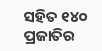ସହିତ ୧୪୦ ପ୍ରଜାତିର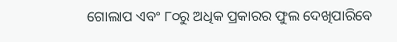ଗୋଲାପ ଏବଂ ୮୦ରୁ ଅଧିକ ପ୍ରକାରର ଫୁଲ ଦେଖିପାରିବେ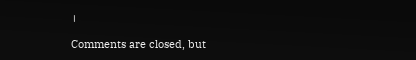।

Comments are closed, but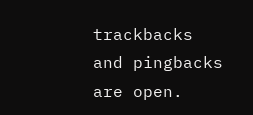trackbacks and pingbacks are open.